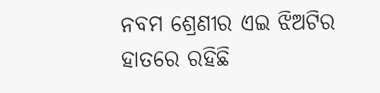ନବମ ଶ୍ରେଣୀର ଏଇ ଝିଅଟିର ହାତରେ ରହିଛି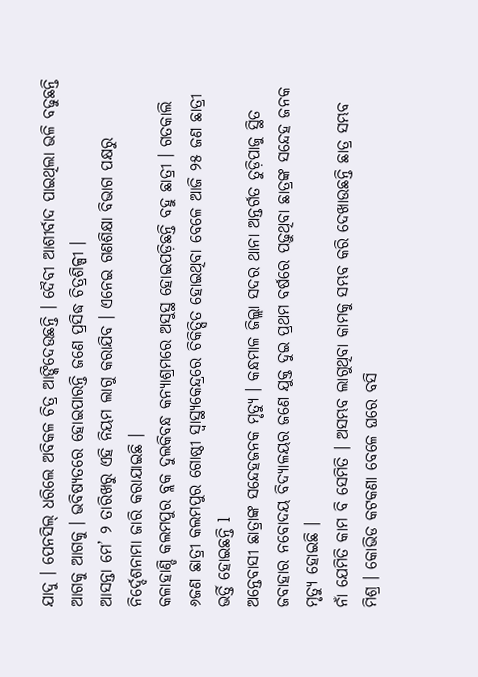ଯାଦୁ । ପେନସିଲ୍ ଧରିଲେ ଅବିକଳ ଚିତ୍ର ଆଙ୍କିଦେଉଛନ୍ତି । ଦୈବୀ ଆଶୀର୍ବାଦ ପାଇଥିଲା ଭଳି ବଢୁଛନ୍ତି ଆଗକୁ ଆଗକୁ । ଭବିଷ୍ୟତରେ ହୋଇପାରନ୍ତି ଜଣେ ପ୍ରସିଦ୍ଧ ଚିତ୍ରଶିଳ୍ପୀ ।
ଆସନ୍ତା ମେ’ ୨ ତାରିଖରୁ ଏହି ନିୟମ ଲାଗୁ କରାଯିବ । ଏନେଇ ଗଣଶିକ୍ଷା ବିଭାଗ ପକ୍ଷରୁ ନିର୍ଦ୍ଦେଶନାମା ଜାରି କରାଯାଇଛି ।
କଳାହାଣ୍ଡି କଲମପୁର ବ୍ଲକ ଦୁଲକିବନ୍ଧ କନ୍ୟାଶ୍ରମରେ ଅସୁସ୍ଥ ହୋଇପଡ଼ିଛନ୍ତି ବହୁ ଛାତ୍ରୀ । ଗତକାଲି ୬ଜଣ ଛାତ୍ରୀ କଲମପୁର ଗୋଷ୍ଠୀ ସ୍ବାସ୍ଥ୍ୟକେନ୍ଦ୍ରରେ ଚିକିତ୍ସିତ ହୋଇଥିବା ବେଳେ ଆଜି ୨୫ ଜଣ ଛାତ୍ରୀ ଭର୍ତ୍ତି ହୋଇଛନ୍ତି l
ଅନ୍ତେବାସୀ ଛାତ୍ରାଙ୍କ ସନ୍ଦେହଜନକ ମୃତ୍ୟୁ । କନ୍ଧମାଳ ଜିଲ୍ଲା ସଦର ଥାନା ଅନ୍ତର୍ଗତ ତୁଡ଼ିପାଜୁ ସ୍ଥିତ ଜବାହାର ନବୋଦୟ ବିଦ୍ୟାଳୟର ଜଣେ ଯୁକ୍ତ ଦୁଇ ପ୍ରଥମ ବର୍ଷରେ ପଢ଼ୁଥିବା ଛାତ୍ରଙ୍କ ସନ୍ଦେହ ଜନକ ମୃତ୍ୟୁ ହୋଇଛି ।
ନାଁ ଯେମିତି କାମ ବି ସେମିତି । ଅସମ୍ଭବ ଲାଗୁଥିବା କାମକୁ ସମ୍ଭବ କରି ଦେଖାଉଛନ୍ତି ଛାତ୍ର ସମ୍ଭବ ମିଶ୍ର । କୋଭିଡ କଟକଣା ବେଳେ ଘରେ ବସି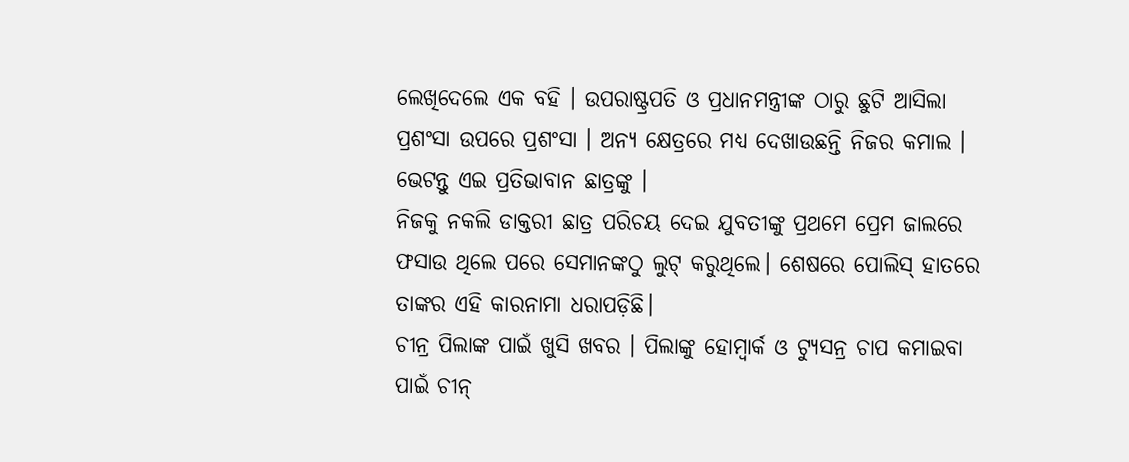ଲେଖିଦେଲେ ଏକ ବହି । ଉପରାଷ୍ଟ୍ରପତି ଓ ପ୍ରଧାନମନ୍ତ୍ରୀଙ୍କ ଠାରୁ ଛୁଟି ଆସିଲା ପ୍ରଶଂସା ଉପରେ ପ୍ରଶଂସା । ଅନ୍ୟ କ୍ଷେତ୍ରରେ ମଧ୍ୟ ଦେଖାଉଛନ୍ତି ନିଜର କମାଲ । ଭେଟନ୍ତୁ ଏଇ ପ୍ରତିଭାବାନ ଛାତ୍ରଙ୍କୁ ।
ନିଜକୁ ନକଲି ଡାକ୍ତରୀ ଛାତ୍ର ପରିଚୟ ଦେଇ ଯୁବତୀଙ୍କୁ ପ୍ରଥମେ ପ୍ରେମ ଜାଲରେ ଫସାଉ ଥିଲେ ପରେ ସେମାନଙ୍କଠୁ ଲୁଟ୍ କରୁଥିଲେ। ଶେଷରେ ପୋଲିସ୍ ହାତରେ ତାଙ୍କର ଏହି କାରନାମା ଧରାପଡ଼ିଛି।
ଚୀନ୍ର ପିଲାଙ୍କ ପାଇଁ ଖୁସି ଖବର । ପିଲାଙ୍କୁ ହୋମ୍ୱାର୍କ ଓ ଟ୍ୟୁସନ୍ର ଚାପ କମାଇବା ପାଇଁ ଚୀନ୍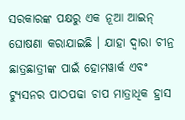ସରକାରଙ୍କ ପକ୍ଷରୁ ଏକ ନୂଆ ଆଇନ୍ ଘୋଷଣା କରାଯାଇଛି । ଯାହା ଦ୍ୱାରା ଚୀନ୍ର ଛାତ୍ରଛାତ୍ରୀଙ୍କ ପାଇଁ ହୋମୱାର୍କ ଏବଂ ଟ୍ୟୁସନର ପାଠପଢା ଚାପ ମାତ୍ରାଧିକ ହ୍ରାସ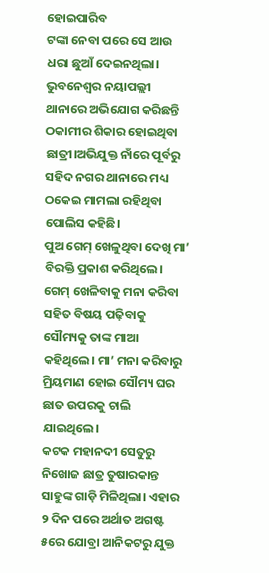ହୋଇପାରିବ
ଟଙ୍କା ନେବା ପରେ ସେ ଆଉ ଧରା ଛୁଆଁ ଦେଇନଥିଲା। ଭୁବନେଶ୍ୱର ନୟାପଲ୍ଲୀ ଥାନାରେ ଅଭିଯୋଗ କରିଛନ୍ତି ଠକାମୀର ଶିକାର ହୋଇଥିବା ଛାତ୍ରୀ।ଅଭିଯୁକ୍ତ ନାଁରେ ପୂର୍ବରୁ ସହିଦ ନଗର ଥାନାରେ ମଧ୍ୟ ଠକେଇ ମାମଲା ରହିଥିବା ପୋଲିସ କହିଛି।
ପୁଅ ଗେମ୍ ଖେଳୁଥିବା ଦେଖି ମା’ ବିରକ୍ତି ପ୍ରକାଶ କରିଥିଲେ। ଗେମ୍ ଖେଳିବାକୁ ମନା କରିବା ସହିତ ବିଷୟ ପଢ଼ିବାକୁ ସୌମ୍ୟକୁ ତାଙ୍କ ମାଆ କହିଥିଲେ। ମା’ ମନା କରିବାରୁ ମ୍ରିୟମାଣ ହୋଇ ସୌମ୍ୟ ଘର ଛାତ ଉପରକୁ ଚାଲି ଯାଇଥିଲେ।
କଟକ ମହାନଦୀ ସେତୁରୁ ନିଖୋଜ ଛାତ୍ର ତୁଷାରକାନ୍ତ ସାହୁଙ୍କ ଗାଡ଼ି ମିଳିଥିଲା। ଏହାର ୨ ଦିନ ପରେ ଅର୍ଥାତ ଅଗଷ୍ଟ ୫ରେ ଯୋବ୍ରା ଆନିକଟରୁ ଯୁକ୍ତ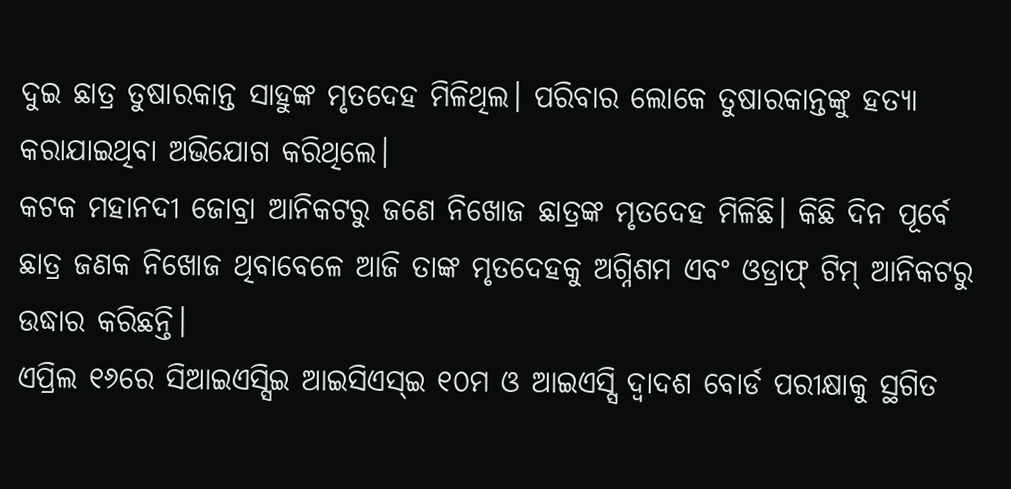ଦୁଇ ଛାତ୍ର ତୁଷାରକାନ୍ତ ସାହୁଙ୍କ ମୃତଦେହ ମିଳିଥିଲ। ପରିବାର ଲୋକେ ତୁଷାରକାନ୍ତଙ୍କୁ ହତ୍ୟା କରାଯାଇଥିବା ଅଭିଯୋଗ କରିଥିଲେ।
କଟକ ମହାନଦୀ ଜୋବ୍ରା ଆନିକଟରୁ ଜଣେ ନିଖୋଜ ଛାତ୍ରଙ୍କ ମୃତଦେହ ମିଳିଛି। କିଛି ଦିନ ପୂର୍ବେ ଛାତ୍ର ଜଣକ ନିଖୋଜ ଥିବାବେଳେ ଆଜି ତାଙ୍କ ମୃତଦେହକୁ ଅଗ୍ନିଶମ ଏବଂ ଓଡ୍ରାଫ୍ ଟିମ୍ ଆନିକଟରୁ ଉଦ୍ଧାର କରିଛନ୍ତି।
ଏପ୍ରିଲ ୧୬ରେ ସିଆଇଏସ୍ସିଇ ଆଇସିଏସ୍ଇ ୧୦ମ ଓ ଆଇଏସ୍ସି ଦ୍ୱାଦଶ ବୋର୍ଡ ପରୀକ୍ଷାକୁ ସ୍ଥଗିତ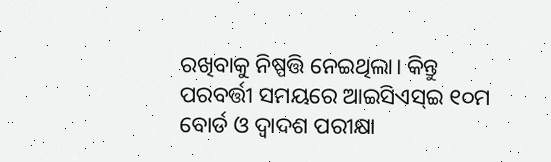ରଖିବାକୁ ନିଷ୍ପତ୍ତି ନେଇଥିଲା। କିନ୍ତୁ ପରବର୍ତ୍ତୀ ସମୟରେ ଆଇସିଏସ୍ଇ ୧୦ମ ବୋର୍ଡ ଓ ଦ୍ୱାଦଶ ପରୀକ୍ଷା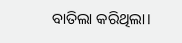ବାତିଲା କରିଥିଲା।